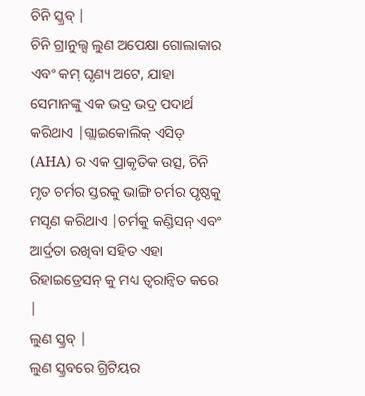ଚିନି ସ୍କ୍ରବ୍ |
ଚିନି ଗ୍ରାନୁଲ୍ସ ଲୁଣ ଅପେକ୍ଷା ଗୋଲାକାର ଏବଂ କମ୍ ଘୃଣ୍ୟ ଅଟେ, ଯାହା ସେମାନଙ୍କୁ ଏକ ଭଦ୍ର ଭଦ୍ର ପଦାର୍ଥ କରିଥାଏ |ଗ୍ଲାଇକୋଲିକ୍ ଏସିଡ୍ (AHA) ର ଏକ ପ୍ରାକୃତିକ ଉତ୍ସ, ଚିନି ମୃତ ଚର୍ମର ସ୍ତରକୁ ଭାଙ୍ଗି ଚର୍ମର ପୃଷ୍ଠକୁ ମସୃଣ କରିଥାଏ |ଚର୍ମକୁ କଣ୍ଡିସନ୍ ଏବଂ ଆର୍ଦ୍ରତା ରଖିବା ସହିତ ଏହା ରିହାଇଡ୍ରେସନ୍ କୁ ମଧ୍ୟ ତ୍ୱରାନ୍ୱିତ କରେ |
ଲୁଣ ସ୍କ୍ରବ୍ |
ଲୁଣ ସ୍କ୍ରବରେ ଗ୍ରିଟିୟର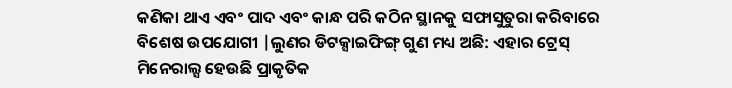କଣିକା ଥାଏ ଏବଂ ପାଦ ଏବଂ କାନ୍ଧ ପରି କଠିନ ସ୍ଥାନକୁ ସଫାସୁତୁରା କରିବାରେ ବିଶେଷ ଉପଯୋଗୀ |ଲୁଣର ଡିଟକ୍ସାଇଫିଙ୍ଗ୍ ଗୁଣ ମଧ୍ୟ ଅଛି: ଏହାର ଟ୍ରେସ୍ ମିନେରାଲ୍ସ ହେଉଛି ପ୍ରାକୃତିକ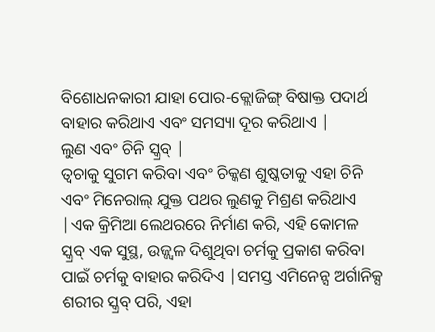ବିଶୋଧନକାରୀ ଯାହା ପୋର-କ୍ଲୋଜିଙ୍ଗ୍ ବିଷାକ୍ତ ପଦାର୍ଥ ବାହାର କରିଥାଏ ଏବଂ ସମସ୍ୟା ଦୂର କରିଥାଏ |
ଲୁଣ ଏବଂ ଚିନି ସ୍କ୍ରବ୍ |
ତ୍ୱଚାକୁ ସୁଗମ କରିବା ଏବଂ ଚିକ୍କଣ ଶୁଷ୍କତାକୁ ଏହା ଚିନି ଏବଂ ମିନେରାଲ୍ ଯୁକ୍ତ ପଥର ଲୁଣକୁ ମିଶ୍ରଣ କରିଥାଏ |ଏକ କ୍ରିମିଆ ଲେଥରରେ ନିର୍ମାଣ କରି, ଏହି କୋମଳ ସ୍କ୍ରବ୍ ଏକ ସୁସ୍ଥ, ଉଜ୍ଜ୍ୱଳ ଦିଶୁଥିବା ଚର୍ମକୁ ପ୍ରକାଶ କରିବା ପାଇଁ ଚର୍ମକୁ ବାହାର କରିଦିଏ |ସମସ୍ତ ଏମିନେନ୍ସ ଅର୍ଗାନିକ୍ସ ଶରୀର ସ୍କ୍ରବ୍ ପରି, ଏହା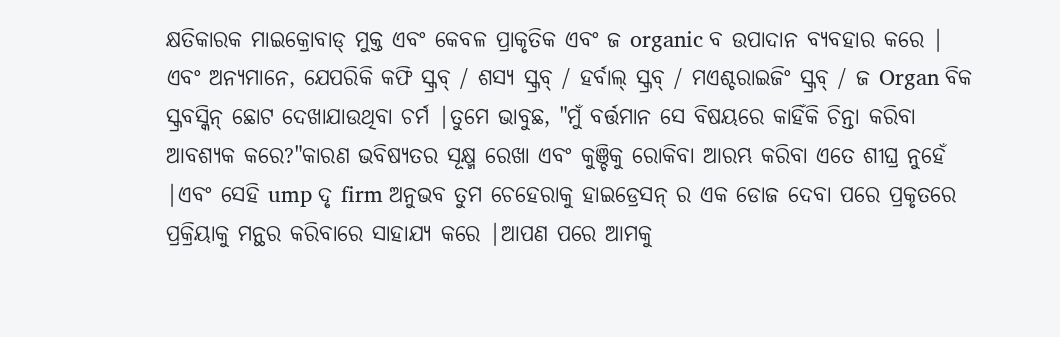କ୍ଷତିକାରକ ମାଇକ୍ରୋବାଡ୍ ମୁକ୍ତ ଏବଂ କେବଳ ପ୍ରାକୃତିକ ଏବଂ ଜ organic ବ ଉପାଦାନ ବ୍ୟବହାର କରେ |
ଏବଂ ଅନ୍ୟମାନେ, ଯେପରିକି କଫି ସ୍କ୍ରବ୍ / ଶସ୍ୟ ସ୍କ୍ରବ୍ / ହର୍ବାଲ୍ ସ୍କ୍ରବ୍ / ମଏଶ୍ଚରାଇଜିଂ ସ୍କ୍ରବ୍ / ଜ Organ ବିକ ସ୍କ୍ରବସ୍କିନ୍ ଛୋଟ ଦେଖାଯାଉଥିବା ଚର୍ମ |ତୁମେ ଭାବୁଛ, "ମୁଁ ବର୍ତ୍ତମାନ ସେ ବିଷୟରେ କାହିଁକି ଚିନ୍ତା କରିବା ଆବଶ୍ୟକ କରେ?"କାରଣ ଭବିଷ୍ୟତର ସୂକ୍ଷ୍ମ ରେଖା ଏବଂ କୁଞ୍ଚିକୁ ରୋକିବା ଆରମ୍ଭ କରିବା ଏତେ ଶୀଘ୍ର ନୁହେଁ |ଏବଂ ସେହି ump ଦୃ firm ଅନୁଭବ ତୁମ ଚେହେରାକୁ ହାଇଡ୍ରେସନ୍ ର ଏକ ଡୋଜ ଦେବା ପରେ ପ୍ରକୃତରେ ପ୍ରକ୍ରିୟାକୁ ମନ୍ଥର କରିବାରେ ସାହାଯ୍ୟ କରେ |ଆପଣ ପରେ ଆମକୁ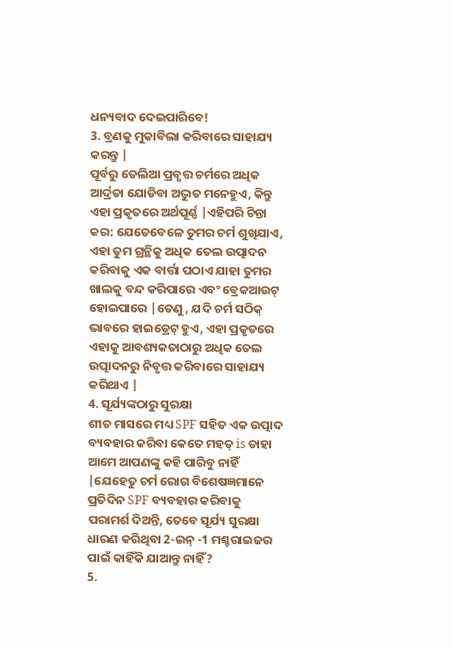ଧନ୍ୟବାଦ ଦେଇପାରିବେ!
3. ବ୍ରଣକୁ ମୁକାବିଲା କରିବାରେ ସାହାଯ୍ୟ କରନ୍ତୁ |
ପୂର୍ବରୁ ତେଲିଆ ପ୍ରବୃତ୍ତ ଚର୍ମରେ ଅଧିକ ଆର୍ଦ୍ରତା ଯୋଡିବା ଅଦ୍ଭୁତ ମନେହୁଏ, କିନ୍ତୁ ଏହା ପ୍ରକୃତରେ ଅର୍ଥପୂର୍ଣ୍ଣ |ଏହିପରି ଚିନ୍ତା କର: ଯେତେବେଳେ ତୁମର ଚର୍ମ ଶୁଖିଯାଏ, ଏହା ତୁମ ଗ୍ରନ୍ଥିକୁ ଅଧିକ ତେଲ ଉତ୍ପାଦନ କରିବାକୁ ଏକ ବାର୍ତ୍ତା ପଠାଏ ଯାହା ତୁମର ଖାଲକୁ ବନ୍ଦ କରିପାରେ ଏବଂ ବ୍ରେକଆଉଟ୍ ହୋଇପାରେ |ତେଣୁ, ଯଦି ଚର୍ମ ସଠିକ୍ ଭାବରେ ହାଇଡ୍ରେଟ୍ ହୁଏ, ଏହା ପ୍ରକୃତରେ ଏହାକୁ ଆବଶ୍ୟକତାଠାରୁ ଅଧିକ ତେଲ ଉତ୍ପାଦନରୁ ନିବୃତ୍ତ କରିବାରେ ସାହାଯ୍ୟ କରିଥାଏ |
4. ସୂର୍ଯ୍ୟଙ୍କଠାରୁ ସୁରକ୍ଷା
ଶୀତ ମାସରେ ମଧ୍ୟ SPF ସହିତ ଏକ ଉତ୍ପାଦ ବ୍ୟବହାର କରିବା କେତେ ମହତ୍ is ତାହା ଆମେ ଆପଣଙ୍କୁ କହି ପାରିବୁ ନାହିଁ |ଯେହେତୁ ଚର୍ମ ରୋଗ ବିଶେଷଜ୍ଞମାନେ ପ୍ରତିଦିନ SPF ବ୍ୟବହାର କରିବାକୁ ପରାମର୍ଶ ଦିଅନ୍ତି, ତେବେ ସୂର୍ଯ୍ୟ ସୁରକ୍ଷା ଧାରଣ କରିଥିବା 2-ଇନ୍ -1 ମଶ୍ଚରାଇଜର ପାଇଁ କାହିଁକି ଯାଆନ୍ତୁ ନାହିଁ?
5.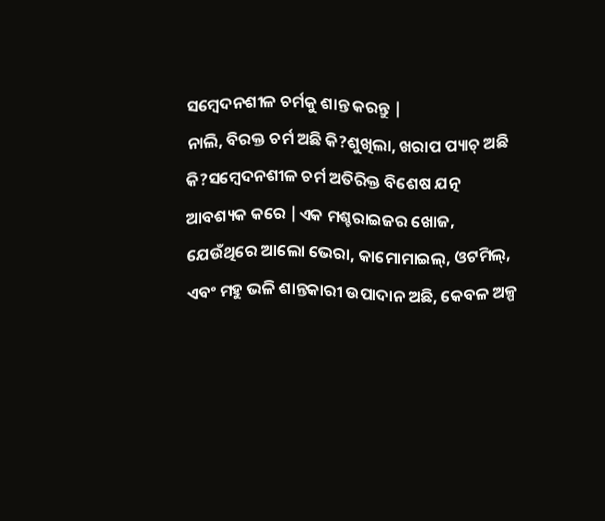ସମ୍ବେଦନଶୀଳ ଚର୍ମକୁ ଶାନ୍ତ କରନ୍ତୁ |
ନାଲି, ବିରକ୍ତ ଚର୍ମ ଅଛି କି?ଶୁଖିଲା, ଖରାପ ପ୍ୟାଚ୍ ଅଛି କି?ସମ୍ବେଦନଶୀଳ ଚର୍ମ ଅତିରିକ୍ତ ବିଶେଷ ଯତ୍ନ ଆବଶ୍ୟକ କରେ |ଏକ ମଶ୍ଚରାଇଜର ଖୋଜ, ଯେଉଁଥିରେ ଆଲୋ ଭେରା, କାମୋମାଇଲ୍, ଓଟମିଲ୍, ଏବଂ ମହୁ ଭଳି ଶାନ୍ତକାରୀ ଉପାଦାନ ଅଛି, କେବଳ ଅଳ୍ପ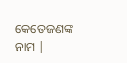କେତେଜଣଙ୍କ ନାମ |